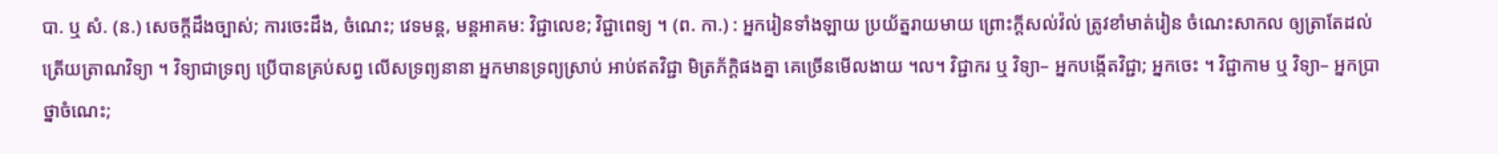បា. ឬ សំ. (ន.) សេចក្ដីដឹងច្បាស់; ការចេះដឹង, ចំណេះ; វេទមន្ត, មន្តអាគម: វិជ្ជាលេខ; វិជ្ជាពេទ្យ ។ (ព. កា.) : អ្នករៀនទាំងឡាយ ប្រយ័ត្នរាយមាយ ព្រោះក្តីសល់វ៉ល់ ត្រូវខាំមាត់រៀន ចំណេះសាកល ឲ្យត្រាតែដល់ ត្រើយត្រាណវិទ្យា ។ វិទ្យាជាទ្រព្យ ប្រើបានគ្រប់សព្វ លើសទ្រព្យនានា អ្នកមានទ្រព្យស្រាប់ អាប់ឥតវិជ្ជា មិត្រភ័ក្តិផងគ្នា គេច្រើនមើលងាយ ។ល។ វិជ្ជាករ ឬ វិទ្យា– អ្នកបង្កើតវិជ្ជា; អ្នកចេះ ។ វិជ្ជាកាម ឬ វិទ្យា– អ្នកប្រាថ្នាចំណេះ;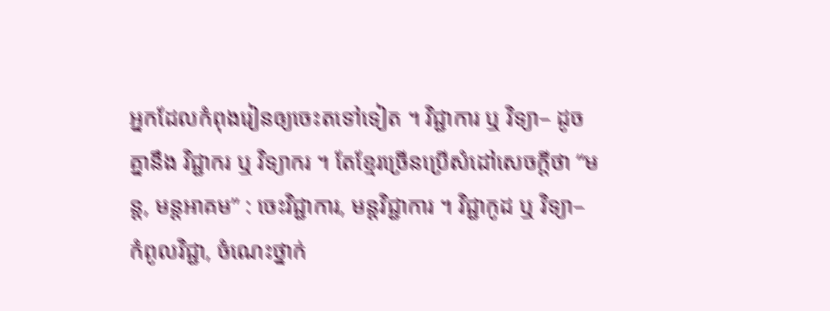អ្នកដែលកំពុងរៀនឲ្យចេះតទៅទៀត ។ វិជ្ជាការ ឬ វិទ្យា– ដូចគ្នានឹង វិជ្ជាករ ឬ វិទ្យាករ ។ តែខ្មែរច្រើនប្រើសំដៅសេចក្ដីថា “មន្ត, មន្តអាគម” : ចេះវិជ្ជាការ, មន្តវិជ្ជាការ ។ វិជ្ជាកូដ ឬ វិទ្យា– កំពូលវិជ្ជា, ចំណេះថ្នាក់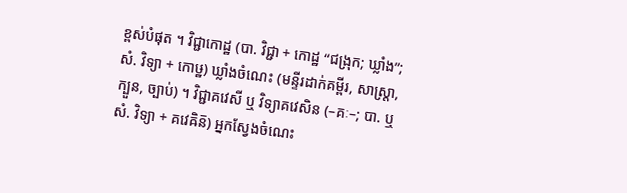ខ្ពស់បំផុត ។ វិជ្ជាកោដ្ឋ (បា. វិជ្ជា + កោដ្ឋ “ជង្រុក; ឃ្លាំង”; សំ. វិទ្យា + កោឞ្ឋ) ឃ្លាំងចំណេះ (មន្ទីរដាក់គម្ពីរ, សាស្ត្រា, ក្បួន, ច្បាប់) ។ វិជ្ជាគវេសី ឬ វិទ្យាគវេសិន (–គៈ–; បា. ឬ សំ. វិទ្យា + គវេឝិន៑) អ្នកស្វែងចំណេះ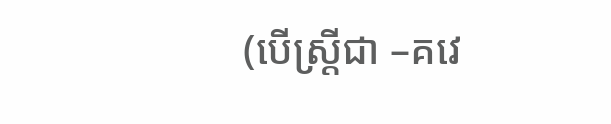(បើស្ត្រីជា –គវេ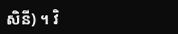សិនី) ។ វិ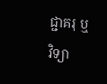ជ្ជាគរុ ឬ វិទ្យា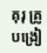គុរុ គ្រូបង្រៀ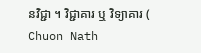នវិជ្ជា ។ វិជ្ជាគារ ឬ វិទ្យាគារ (
Chuon Nath